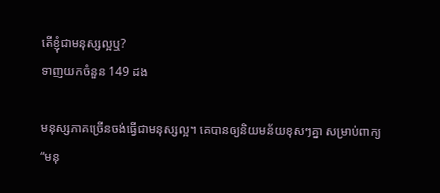តើខ្ញុំជាមនុស្សល្អឬ?
ទាញយកចំនួន 149 ដង

មនុស្សភាគច្រើនចង់ធ្វើជាមនុស្សល្អ។ គេបានឲ្យនិយមន័យខុសៗគ្នា សម្រាប់ពាក្យ “មនុ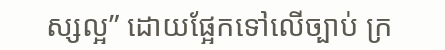ស្សល្អ” ដោយផ្អែកទៅលើច្បាប់ ក្រ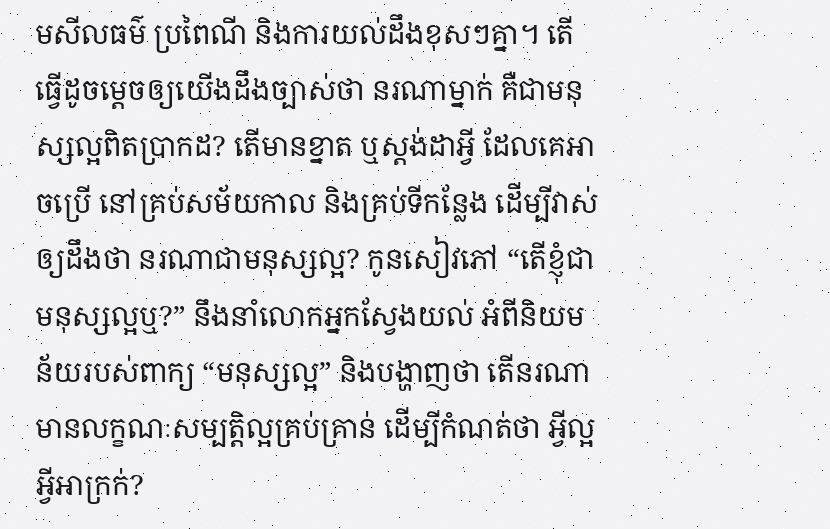មសីលធម៌ ប្រពៃណី និងការយល់ដឹងខុសៗគ្នា។ តើធ្វើដូចម្តេចឲ្យយើងដឹងច្បាស់ថា នរណាម្នាក់ គឺជាមនុស្សល្អពិតប្រាកដ? តើមានខ្នាត ឬស្តង់ដាអ្វី ដែលគេអាចប្រើ នៅគ្រប់សម័យកាល និងគ្រប់ទីកន្លែង ដើម្បីវាស់ឲ្យដឹងថា នរណាជាមនុស្សល្អ? កូនសៀវភៅ “តើខ្ញុំជាមនុស្សល្អឬ?” នឹងនាំលោកអ្នកស្វែងយល់ អំពីនិយមន័យរបស់ពាក្យ “មនុស្សល្អ” និងបង្ហាញថា តើនរណាមានលក្ខណៈសម្បត្តិល្អគ្រប់គ្រាន់ ដើម្បីកំណត់ថា អ្វីល្អ អ្វីអាក្រក់?